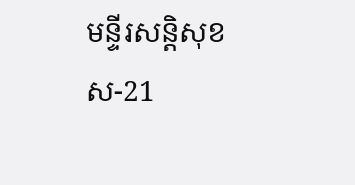មន្ទីរសន្តិសុខ ស-21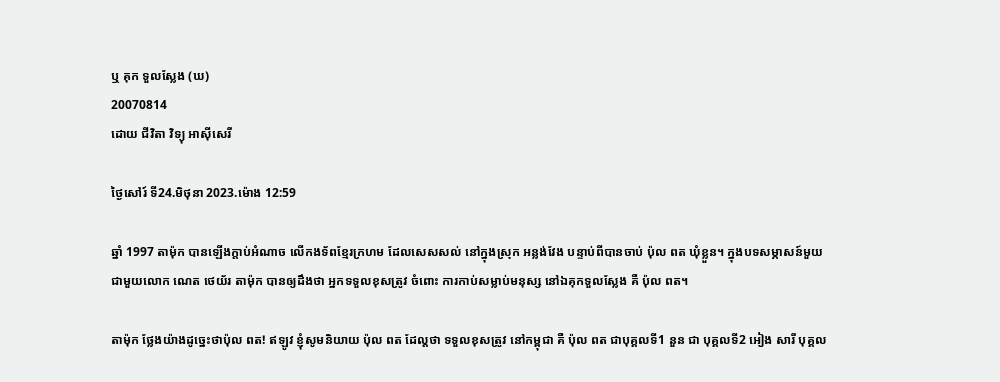ឬ គុក ទួលសែ្លង (ឃ)
20070814
ដោយ ជីវិតា វិទ្យុ អាស៊ីសេរី

ថ្ងៃសៅរ៍ ទី24.មិថុនា 2023.ម៉ោង 12:59

ឆ្នាំ 1997 តាម៉ុក បានឡើងក្តាប់អំណាច លើកងទ័ពខែ្មរក្រហម ដែលសេសសល់ នៅក្នុងស្រុក អន្លង់វែង បន្ទាប់ពីបានចាប់ ប៉ុល ពត ឃុំខ្លួន។ ក្នុងបទសម្ភាសន៍មួយ ជាមួយលោក ណេត ថេយ័រ តាម៉ុក បានឲ្យដឹងថា អ្នកទទួលខុសត្រូវ ចំពោះ ការកាប់សម្លាប់មនុស្ស នៅឯគុកទួលសែ្លង គឺ ប៉ុល ពត។

តាម៉ុក ថែ្លងយ៉ាងដូចេ្នះថាប៉ុល ពត! ឥឡូវ ខ្ញុំសូមនិយាយ ប៉ុល ពត ដែល្តថា ទទួលខុសត្រូវ នៅកម្ពុជា គឺ ប៉ុល ពត ជាបុគ្គលទី1 នួន ជា បុគ្គលទី2 អៀង សារី បុគ្គល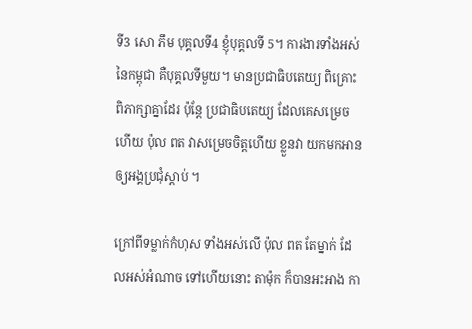ទី3 សោ ភឹម បុគ្គលទី4 ខ្ញុំបុគ្គលទី 5។ ការងារទាំងអស់ នៃកម្ពុជា គឺបុគ្គលទីមួយ។ មានប្រជាធិបតេយ្យ ពិគ្រោះពិភាក្សាគ្នាដែរ ប៉ុនែ្ត ប្រជាធិបតេយ្យ ដែលគេសម្រេចហើយ ប៉ុល ពត វាសម្រេចចិត្តហើយ ខ្លួនវា យកមកអាន ឲ្យអង្គប្រជុំស្តាប់ ។

ក្រៅពីទម្លាក់កំហុស ទាំងអស់លើ ប៉ុល ពត តែម្នាក់ ដែលអស់អំណាច ទៅហើយនោះ តាម៉ុក ក៏បានអះអាង កា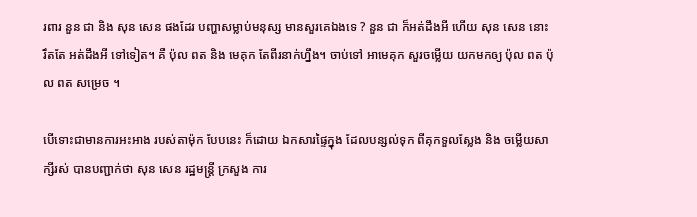រពារ នួន ជា និង សុន សេន ផងដែរ បញ្ហាសម្លាប់មនុស្ស មានសួរគេឯងទេ ? នួន ជា ក៏អត់ដឹងអី ហើយ សុន សេន នោះ រឹតតែ អត់ដឹងអី ទៅទៀត។ គឺ ប៉ុល ពត និង មេគុក តែពីរនាក់ហ្នឹង។ ចាប់ទៅ អាមេគុក សួរចម្លើយ យកមកឲ្យ ប៉ុល ពត ប៉ុល ពត សម្រេច ។

បើទោះជាមានការអះអាង របស់តាម៉ុក បែបនេះ ក៏ដោយ ឯកសារផៃ្ទក្នុង ដែលបន្សល់ទុក ពីគុកទួលសែ្លង និង ចម្លើយសាក្សីរស់ បានបញ្ជាក់ថា សុន សេន រដ្ឋមន្រ្តី ក្រសួង ការ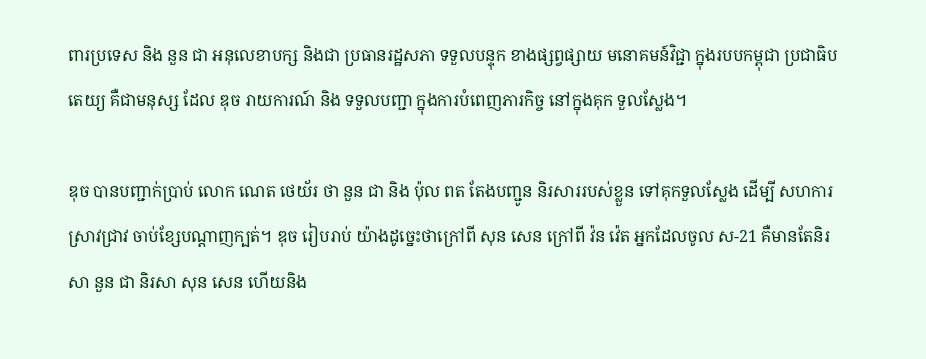ពារប្រទេស និង នួន ជា អនុលេខាបក្ស និងជា ប្រធានរដ្ឋសភា ទទួលបន្ទុក ខាងផ្សព្វផ្សាយ មនោគមន៍វិជ្ជា ក្នុងរបបកម្ពុជា ប្រជាធិបតេយ្យ គឺជាមនុស្ស ដែល ឌុច រាយការណ៍ និង ទទួលបញ្ជា ក្នុងការបំពេញភារកិច្ច នៅក្នុងគុក ទួលសែ្លង។

ឌុច បានបញ្ជាក់ប្រាប់ លោក ណេត ថេយ័រ ថា នួន ជា និង ប៉ុល ពត តែងបញ្ជូន និរសាររបស់ខ្លួន ទៅគុកទួលសែ្លង ដើម្បី សហការស្រាវជ្រាវ ចាប់ខែ្សបណ្តាញក្បត់។ ឌុច រៀបរាប់ យ៉ាងដូចេ្នះថាក្រៅពី សុន សេន ក្រៅពី វ៉ន វ៉េត អ្នកដែលចូល ស-21 គឺមានតែនិរសា នួន ជា និរសា សុន សេន ហើយនិង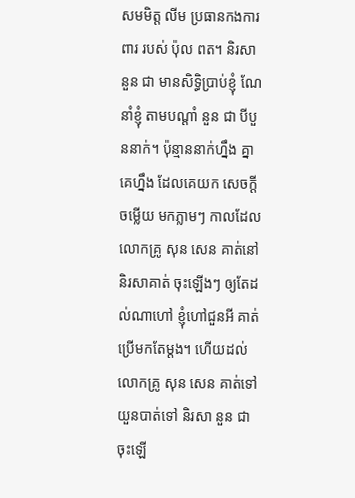សមមិត្ត លីម ប្រធានកងការពារ របស់ ប៉ុល ពត។ និរសា នួន ជា មានសិទ្ធិប្រាប់ខ្ញុំ ណែនាំខ្ញុំ តាមបណ្តាំ នួន ជា បីបួននាក់។ ប៉ុន្មាននាក់ហ្នឹង គ្នាគេហ្នឹង ដែលគេយក សេចក្តីចម្លើយ មកភ្លាមៗ កាលដែលលោកគ្រូ សុន សេន គាត់នៅ និរសាគាត់ ចុះឡើងៗ ឲ្យតែដល់ណាហៅ ខ្ញុំហៅជួនអី គាត់ប្រើមកតែម្តង។ ហើយដល់លោកគ្រូ សុន សេន គាត់ទៅយួនបាត់ទៅ និរសា នួន ជា ចុះឡើ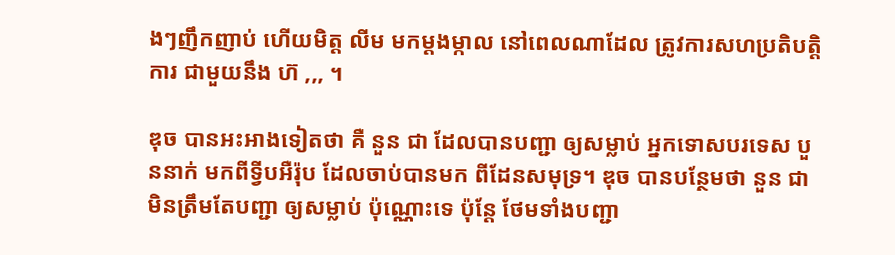ងៗញឹកញាប់ ហើយមិត្ត លីម មកម្តងម្កាល នៅពេលណាដែល ត្រូវការសហប្រតិបតិ្តការ ជាមួយនឹង ហ៊ ,,, ។

ឌុច បានអះអាងទៀតថា គឺ នួន ជា ដែលបានបញ្ជា ឲ្យសម្លាប់ អ្នកទោសបរទេស បួននាក់ មកពីទ្វីបអឺរ៉ុប ដែលចាប់បានមក ពីដែនសមុទ្រ។ ឌុច បានបនែ្ថមថា នួន ជា មិនត្រឹមតែបញ្ជា ឲ្យសម្លាប់ ប៉ុណ្ណោះទេ ប៉ុនែ្ត ថែមទាំងបញ្ជា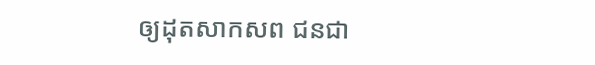ឲ្យដុតសាកសព ជនជា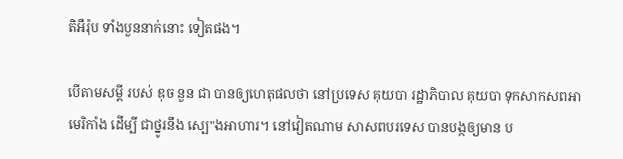តិអឺរ៉ុប ទាំងបួននាក់នោះ ទៀតផង។

បើតាមសម្តី របស់ ឌុច នួន ជា បានឲ្យហេតុផលថា នៅប្រទេស គុយបា រដ្ឋាភិបាល គុយបា ទុកសាកសពអាមេរិកាំង ដើម្បី ជាថ្នូរនឹង សេ្ប"ងអាហារ។ នៅវៀតណាម សាសពបរទេស បានបង្កឲ្យមាន ប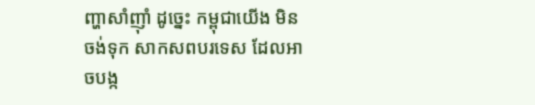ញ្ហាសាំញុាំ ដូចេ្នះ កម្ពុជាយើង មិនចង់ទុក សាកសពបរទេស ដែលអាចបង្ក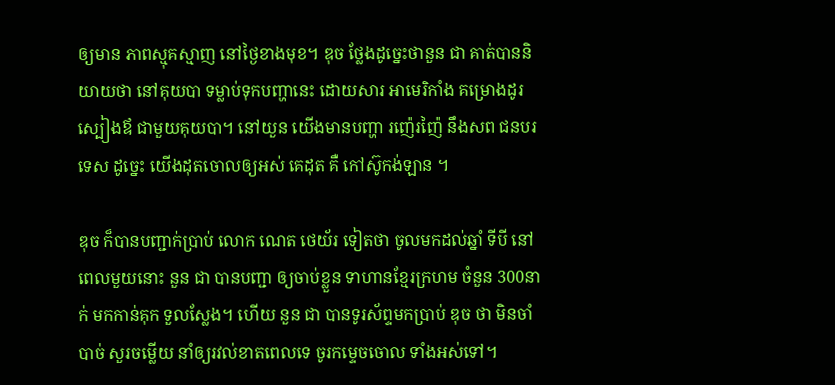ឲ្យមាន ភាពស្មុគស្មាញ នៅថៃ្ងខាងមុខ។ ឌុច ថែ្លងដូចេ្នះថានួន ជា គាត់បាននិយាយថា នៅគុយបា ទម្លាប់ទុកបញ្ហានេះ ដោយសារ អាមេរិកាំង គម្រោងដូរ ស្បៀងឪ ជាមួយគុយបា។ នៅយួន យើងមានបញ្ហា រញ៉េរញ៉ៃ នឹងសព ជនបរទេស ដូចេ្នះ យើងដុតចោលឲ្យអស់ គេដុត គឺ កៅស៊ូកង់ឡាន ។

ឌុច ក៏បានបញ្ជាក់ប្រាប់ លោក ណេត ថេយ័រ ទៀតថា ចូលមកដល់ឆ្នាំ ទីបី នៅពេលមួយនោះ នួន ជា បានបញ្ជា ឲ្យចាប់ខ្លួន ទាហានខែ្មរក្រហម ចំនួន 300នាក់ មកកាន់គុក ទួលសែ្លង។ ហើយ នួន ជា បានទូរស័ព្ទមកប្រាប់ ឌុច ថា មិនចាំបាច់ សួរចម្លើយ នាំឲ្យរវល់ខាតពេលទេ ចូរកមេ្ទចចោល ទាំងអស់ទៅ។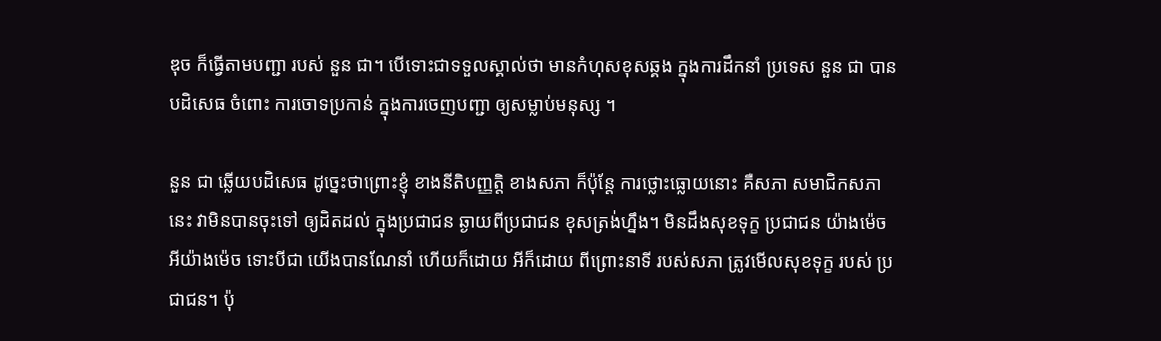ឌុច ក៏ធ្វើតាមបញ្ជា របស់ នួន ជា។ បើទោះជាទទួលស្គាល់ថា មានកំហុសខុសឆ្គង ក្នុងការដឹកនាំ ប្រទេស នួន ជា បានបដិសេធ ចំពោះ ការចោទប្រកាន់ ក្នុងការចេញបញ្ជា ឲ្យសម្លាប់មនុស្ស ។

នួន ជា ឆ្លើយបដិសេធ ដូចេ្នះថាព្រោះខ្ញុំ ខាងនីតិបញ្ញត្តិ ខាងសភា ក៏ប៉ុនែ្ត ការថ្លោះធ្លោយនោះ គឺសភា សមាជិកសភានេះ វាមិនបានចុះទៅ ឲ្យដិតដល់ ក្នុងប្រជាជន ឆ្ងាយពីប្រជាជន ខុសត្រង់ហ្នឹង។ មិនដឹងសុខទុក្ខ ប្រជាជន យ៉ាងម៉េច អីយ៉ាងម៉េច ទោះបីជា យើងបានណែនាំ ហើយក៏ដោយ អីក៏ដោយ ពីព្រោះនាទី របស់សភា ត្រូវមើលសុខទុក្ខ របស់ ប្រជាជន។ ប៉ុ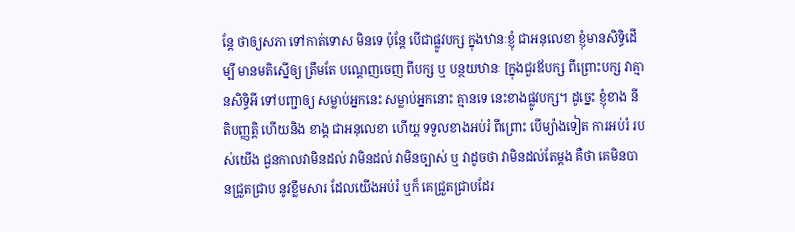នែ្ត ថាឲ្យសភា ទៅកាត់ទោស មិនទេ ប៉ុនែ្ត បើជាផ្លូវបក្ស ក្នុងឋានៈខ្ញុំ ជាអនុលេខា ខ្ញុំមានសិទ្ធិដើម្បី មានមតិស្នើឲ្យ ត្រឹមតែ បណេ្តញចេញ ពីបក្ស ឬ បន្ថយឋានៈ [ក្នុងជួរឪបក្ស ពីព្រោះបក្ស វាគ្មានសិទ្ធិអី ទៅបញ្ជាឲ្យ សម្លាប់អ្នកនេះ សម្លាប់អ្នកនោះ គ្មានទេ នេះខាងផ្លូវបក្ស។ ដូចេ្នះ ខ្ញុំខាង នីតិបញ្ញត្តិ ហើយនិង ខាង្ត ជាអនុលេខា ហើយ្ត ទទួលខាងអប់រំ ពីព្រោះ បើម្យ៉ាងទៀត ការអប់រំ របស់យើង ជួនកាលវាមិនដល់ វាមិនដល់ វាមិនច្បាស់ ឬ វាដូចថា វាមិនដល់តែម្តង គឺថា គេមិនបានជ្រួតជ្រាប នូវខ្លឹមសារ ដែលយើងអប់រំ ឬក៏ គេជ្រួតជ្រាបដែរ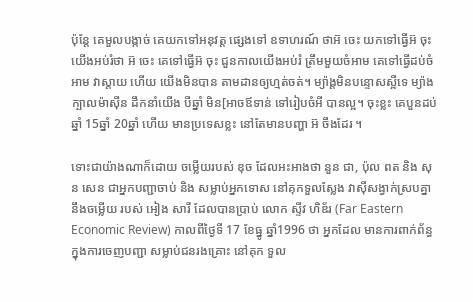ប៉ុនែ្ត គេមួលបង្កាច់ គេយកទៅអនុវត្ត ផេ្សងទៅ ឧទាហរណ៍ ថាអ៊ ចេះ យកទៅធ្វើអ៊ ចុះ យើងអប់រំថា អ៊ ចេះ គេទៅធ្វើអ៊ ចុះ ជួនកាលយើងអប់រំ ត្រឹមមួយចំអាម គេទៅធ្វើដប់ចំអាម វាស្តាយ ហើយ យើងមិនបាន តាមដានឲ្យហ្មត់ចត់។ ម្យ៉ាង្តមិនបន្ទោសស្អីទេ ម្យ៉ាងក្បាលម៉ាស៊ីន ដឹកនាំយើង បីឆ្នាំ មិន[អាចឪទាន់ ទៅរៀបចំអី បានល្អ។ ចុះខ្លះ គេបួនដប់ឆ្នាំ 15ឆ្នាំ 20ឆ្នាំ ហើយ មានប្រទេសខ្លះ នៅតែមានបញ្ហា អ៊ ចឹងដែរ ។

ទោះជាយ៉ាងណាក៏ដោយ ចម្លើយរបស់ ឌុច ដែលអះអាងថា នួន ជា, ប៉ុល ពត និង សុន សេន ជាអ្នកបញ្ជាចាប់ និង សម្លាប់អ្នកទោស នៅគុកទួលសែ្លង វាស៊ីសង្វាក់ស្របគ្នា នឹងចម្លើយ របស់ អៀង សារី ដែលបានប្រាប់ លោក ស្ទីវ ហិឌ័រ (Far Eastern Economic Review) កាលពីថៃ្ងទី 17 ខែធ្នូ ឆ្នាំ1996 ថា អ្នកដែល មានការពាក់ព័ន្ធ ក្នុងការចេញបញ្ជា សម្លាប់ជនរងគ្រោះ នៅគុក ទួល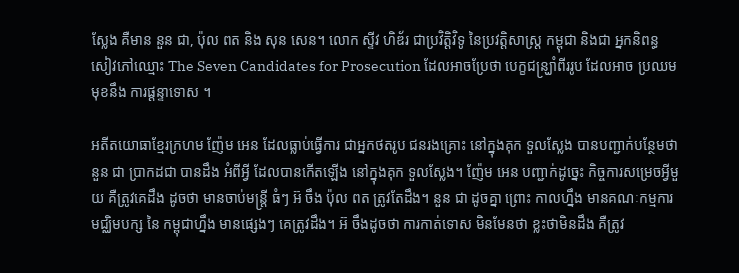សែ្លង គឺមាន នួន ជា, ប៉ុល ពត និង សុន សេន។ លោក ស្ទីវ ហិឌ័រ ជាប្រវិត្តិវិទូ នៃប្រវត្តិសាស្រ្ត កម្ពុជា និងជា អ្នកនិពន្ធ សៀវភៅឈ្មោះ The Seven Candidates for Prosecution ដែលអាចប្រែថា បេក្ខជន្រ្ឃាំពីររូប ដែលអាច ប្រឈមមុខនឹង ការផ្តន្ទាទោស ។

អតីតយោធាខែ្មរក្រហម ញ៉ែម អេន ដែលធ្លាប់ធ្វើការ ជាអ្នកថតរូប ជនរងគ្រោះ នៅក្នុងគុក ទួលសែ្លង បានបញ្ជាក់បនែ្ថមថា នួន ជា ប្រាកដជា បានដឹង អំពីអ្វី ដែលបានកើតឡើង នៅក្នុងគុក ទួលសែ្លង។ ញ៉ែម អេន បញ្ជាក់ដូចេ្នះ កិច្ចការសម្រេចអ្វីមួយ គឺត្រូវគេដឹង ដូចថា មានចាប់មន្រ្តី ធំៗ អ៊ ចឹង ប៉ុល ពត ត្រូវតែដឹង។ នួន ជា ដូចគ្នា ព្រោះ កាលហ្នឹង មានគណៈកម្មការ មជ្ឈិមបក្ស នៃ កម្ពុជាហ្នឹង មានផេ្សងៗ គេត្រូវដឹង។ អ៊ ចឹងដូចថា ការកាត់ទោស មិនមែនថា ខ្លះថាមិនដឹង គឺត្រូវ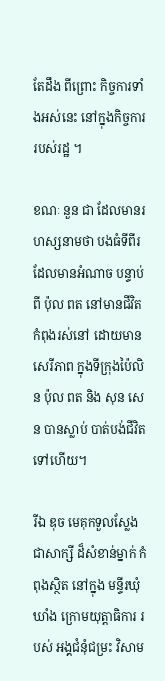តែដឹង ពីព្រោះ កិច្ចការទាំងអស់នេះ នៅក្នុងកិច្ចការ របស់រដ្ឋ ។

ខណៈ នួន ជា ដែលមានរហស្សនាមថា បងធំទីពីរ ដែលមានអំណាច បន្ទាប់ពី ប៉ុល ពត នៅមានជីវិត កំពុងរស់នៅ ដោយមានសេរីភាព ក្នុងទីក្រុងប៉ៃលិន ប៉ុល ពត និង សុន សេន បានស្លាប់ បាត់បង់ជីវិត ទៅហើយ។

រីឯ ឌុច មេគុកទួលសែ្លង ជាសាក្សី ដ៏សំខាន់ម្នាក់ កំពុងស្ថិត នៅក្នុង មន្ទីរឃុំឃាំង ក្រោមយុត្តាធិការ របស់ អង្គជំនុំជម្រះ វិសាម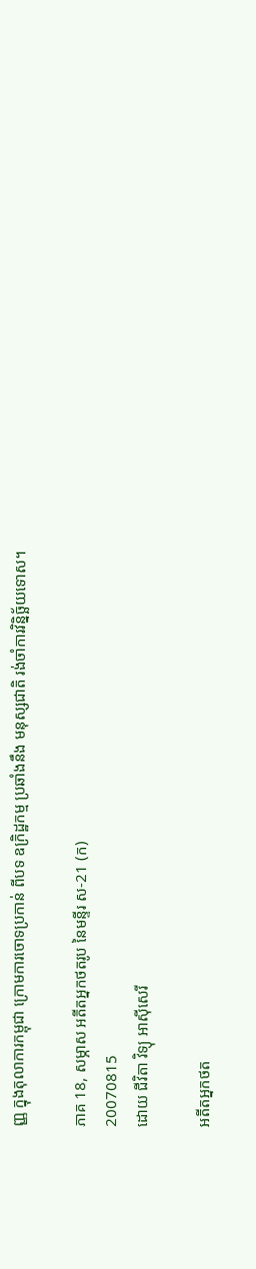ញ្ញ ក្នុងតុលាការកម្ពុជា ក្រោមការចោទប្រកាន់ ពីបទ ឧក្រិដ្ឋកម្ម ប្រឆាំងនឹង មនុស្សជាតិ រង់ចាំការវិន្និច្ឆ័យទោស។

ភាគ 18, សម្ភាស អតីតអ្នកថតរូប នៃមន្ទីរ ស-21 (ក)
20070815
ដោយ ជីវិតា វិទ្យុ អាស៊ីសេរី

អតីតអ្នកថត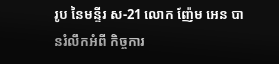រូប នៃមន្ទីរ ស-21 លោក ញ៉ែម អេន បានរំលឹកអំពី កិច្ចការ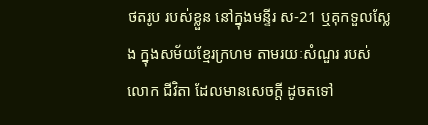ថតរូប របស់ខ្លួន នៅក្នុងមន្ទីរ ស-21 ឬគុកទួលសែ្លង ក្នុងសម័យខែ្មរក្រហម តាមរយៈសំណួរ របស់លោក ជីវិតា ដែលមានសេចក្តី ដូចតទៅ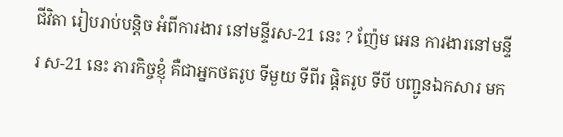ជីវិតា រៀបរាប់បន្តិច អំពីការងារ នៅមន្ទីរស-21 នេះ ? ញ៉ែម អេន ការងារនៅមន្ទីរ ស-21 នេះ ភារកិច្ចខ្ញុំ គឺជាអ្នកថតរូប ទីមួយ ទីពីរ ផ្តិតរូប ទីបី បញ្ជូនឯកសារ មក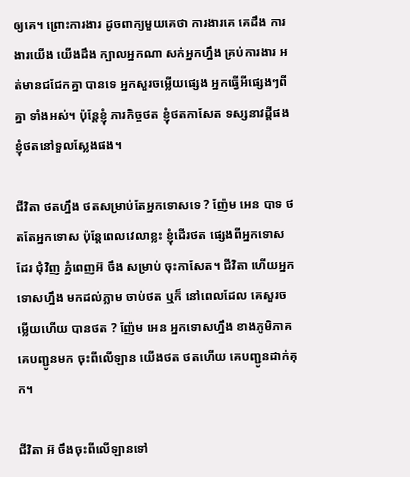ឲ្យគេ។ ព្រោះការងារ ដូចពាក្យមួយគេថា ការងារគេ គេដឹង ការងារយើង យើងដឹង ក្បាលអ្នកណា សក់អ្នកហ្នឹង គ្រប់ការងារ អត់មានជជែកគ្នា បានទេ អ្នកសួរចម្លើយផេ្សង អ្នកធ្វើអីផេ្សងៗពីគ្នា ទាំងអស់។ ប៉ុនែ្តខ្ញុំ ភារកិច្ចថត ខ្ញុំថតកាសែត ទស្សនាវដ្តីផង ខ្ញុំថតនៅទួលសែ្លងផង។

ជីវិតា ថតហ្នឹង ថតសម្រាប់តែអ្នកទោសទេ ? ញ៉ែម អេន បាទ ថតតែអ្នកទោស ប៉ុនែ្តពេលវេលាខ្លះ ខ្ញុំដើរថត ផេ្សងពីអ្នកទោសដែរ ជុំវិញ ភ្នំពេញអ៊ ចឹង សម្រាប់ ចុះកាសែត។ ជីវិតា ហើយអ្នកទោសហ្នឹង មកដល់ភ្លាម ចាប់ថត ឬក៏ នៅពេលដែល គេសួរចម្លើយហើយ បានថត ? ញ៉ែម អេន អ្នកទោសហ្នឹង ខាងភូមិភាគ គេបញ្ជូនមក ចុះពីលើឡាន យើងថត ថតហើយ គេបញ្ជូនដាក់គុក។

ជីវិតា អ៊ ចឹងចុះពីលើឡានទៅ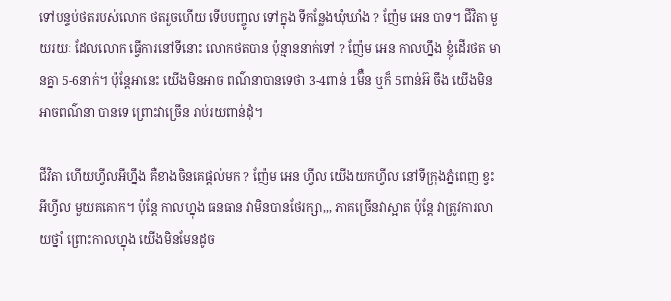ទៅបន្ទប់ថតរបស់លោក ថតរួចហើយ ទើបបញ្ចូល ទៅក្នុង ទីកនែ្លងឃុំឃាំង ? ញ៉ែម អេន បាទ។ ជីវិតា មួយរយៈ ដែលលោក ធ្វើការនៅទីនោះ លោកថតបាន ប៉ុន្មាននាក់ទៅ ? ញ៉ែម អេន កាលហ្នឹង ខ្ញុំដើរថត មានគ្នា 5-6នាក់។ ប៉ុនែ្តអានេះ យើងមិនអាច ពណ៌‌នាបានទេថា 3-4ពាន់ 1ម៊ឺន ឬក៏ 5ពាន់អ៊ ចឹង យើងមិនអាចពណ៌‌នា បានទេ ព្រោះវាច្រើន រាប់រយពាន់ដុំ។

ជីវិតា ហើយហ្វីលអីហ្នឹង គឺខាងចិនគេផ្តល់មក ? ញ៉ែម អេន ហ្វីល យើងយកហ្វីល នៅទីក្រុងភ្នំពេញ ខ្វះអីហ្វីល មួយគគោក។ ប៉ុនែ្ត កាលហ្នុង ធនធាន វាមិនបានថែរក្សា,,, ភាគច្រើនវាស្អាត ប៉ុនែ្ត វាត្រូវការលាយថ្នាំ ព្រោះកាលហ្នុង យើងមិនមែនដូច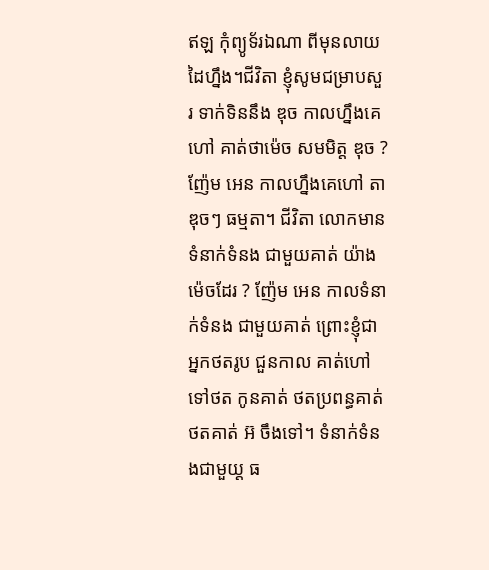ឥឡ កុំព្យូទ័រឯណា ពីមុនលាយដៃហ្នឹង។ជីវិតា ខ្ញុំសូមជម្រាបសួរ ទាក់ទិននឹង ឌុច កាលហ្នឹងគេហៅ គាត់ថាម៉េច សមមិត្ត ឌុច ? ញ៉ែម អេន កាលហ្នឹងគេហៅ តាឌុចៗ ធម្មតា។ ជីវិតា លោកមានទំនាក់ទំនង ជាមួយគាត់ យ៉ាងម៉េចដែរ ? ញ៉ែម អេន កាលទំនាក់ទំនង ជាមួយគាត់ ព្រោះខ្ញុំជាអ្នកថតរូប ជួនកាល គាត់ហៅទៅថត កូនគាត់ ថតប្រពន្ធគាត់ ថតគាត់ អ៊ ចឹងទៅ។ ទំនាក់ទំនងជាមួយ្ត ធ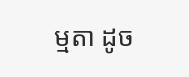ម្មតា ដូច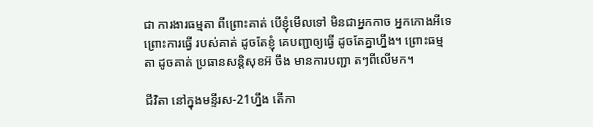ជា ការងារធម្មតា ពីព្រោះគាត់ បើខ្ញុំមើលទៅ មិនជាអ្នកកាច អ្នកកោងអីទេ ព្រោះការធ្វើ របស់គាត់ ដូចតែខ្ញុំ គេបញ្ជាឲ្យធ្វើ ដូចតែគ្នាហ្នឹង។ ព្រោះធម្មតា ដូចគាត់ ប្រធានសន្តិសុខអ៊ ចឹង មានការបញ្ជា តៗពីលើមក។

ជីវិតា នៅក្នុងមន្ទីរស-21ហ្នឹង តើកា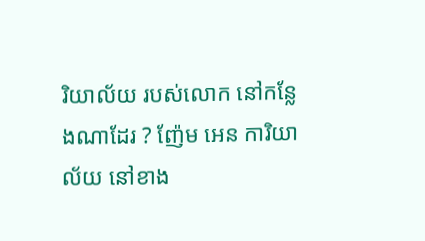រិយាល័យ របស់លោក នៅកនែ្លងណាដែរ ? ញ៉ែម អេន ការិយាល័យ នៅខាង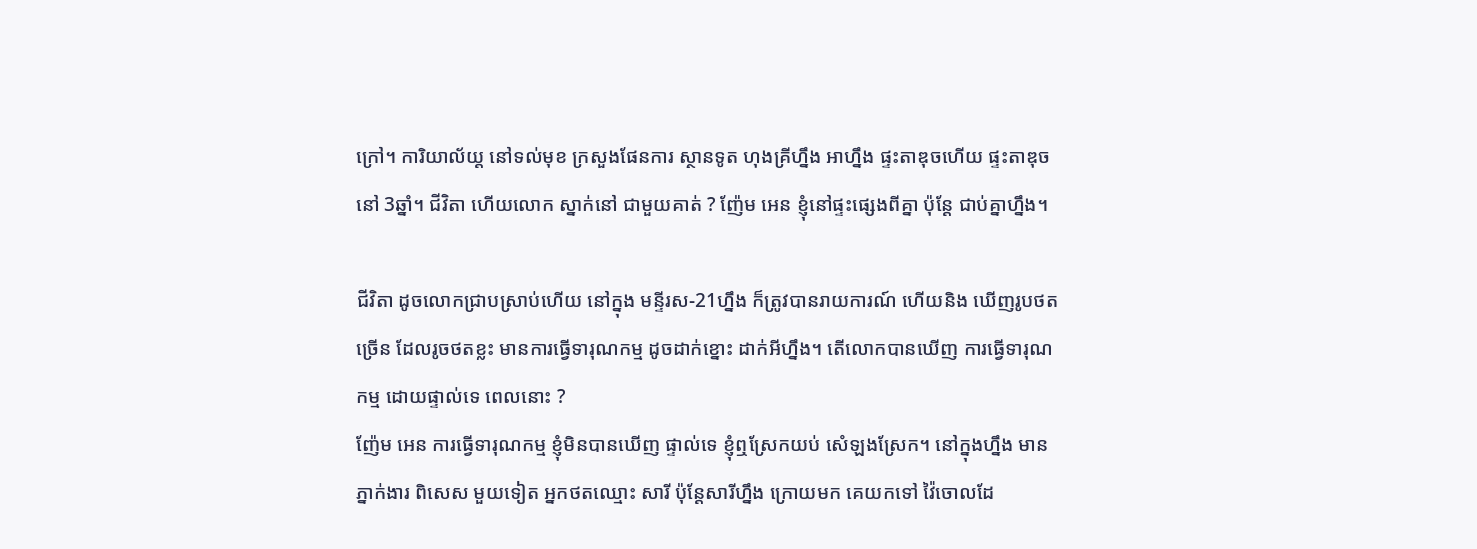ក្រៅ។ ការិយាល័យ្ត នៅទល់មុខ ក្រសួងផែនការ ស្ថានទូត ហុងគ្រីហ្នឹង អាហ្នឹង ផ្ទះតាឌុចហើយ ផ្ទះតាឌុច នៅ 3ឆ្នាំ។ ជីវិតា ហើយលោក ស្នាក់នៅ ជាមួយគាត់ ? ញ៉ែម អេន ខ្ញុំនៅផ្ទះផេ្សងពីគ្នា ប៉ុនែ្ត ជាប់គ្នាហ្នឹង។

ជីវិតា ដូចលោកជ្រាបស្រាប់ហើយ នៅក្នុង មន្ទីរស-21ហ្នឹង ក៏ត្រូវបានរាយការណ៍ ហើយនិង ឃើញរូបថតច្រើន ដែលរូចថតខ្លះ មានការធ្វើទារុណកម្ម ដូចដាក់ខ្នោះ ដាក់អីហ្នឹង។ តើលោកបានឃើញ ការធ្វើទារុណកម្ម ដោយផ្ទាល់ទេ ពេលនោះ ?
ញ៉ែម អេន ការធ្វើទារុណកម្ម ខ្ញុំមិនបានឃើញ ផ្ទាល់ទេ ខ្ញុំឮស្រែកយប់ សំេឡងស្រែក។ នៅក្នុងហ្នឹង មានភ្នាក់ងារ ពិសេស មួយទៀត អ្នកថតឈ្មោះ សារី ប៉ុនែ្តសារីហ្នឹង ក្រោយមក គេយកទៅ វ៉ៃចោលដែ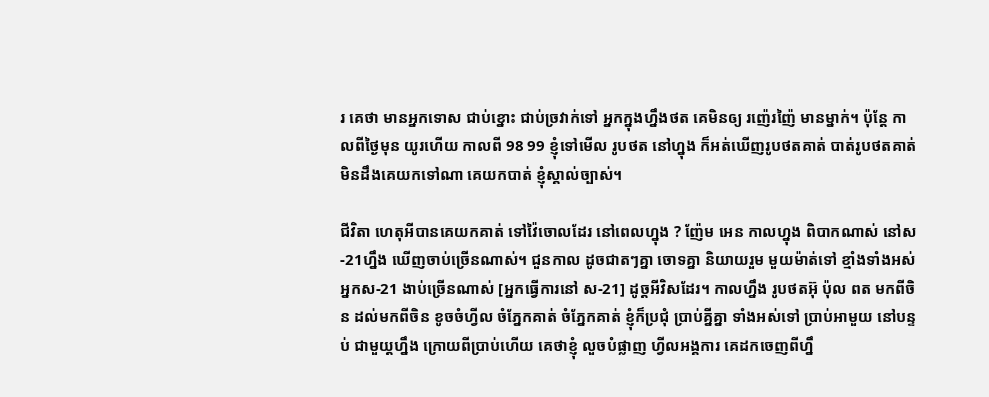រ គេថា មានអ្នកទោស ជាប់ខ្នោះ ជាប់ច្រវាក់ទៅ អ្នកក្នុងហ្នឹងថត គេមិនឲ្យ រញ៉េរញ៉ៃ មានម្នាក់។ ប៉ុនែ្ត កាលពីថៃ្ងមុន យូរហើយ កាលពី 98 99 ខ្ញុំទៅមើល រូបថត នៅហ្នុង ក៏អត់ឃើញរូបថតគាត់ បាត់រូបថតគាត់ មិនដឹងគេយកទៅណា គេយកបាត់ ខ្ញុំស្គាល់ច្បាស់។

ជីវិតា ហេតុអីបានគេយកគាត់ ទៅវ៉ៃចោលដែរ នៅពេលហ្នុង ? ញ៉ែម អេន កាលហ្នុង ពិបាកណាស់ នៅស-21ហ្នឹង ឃើញចាប់ច្រើនណាស់។ ជួនកាល ដូចជាតៗគ្នា ចោទគ្នា និយាយរួម មួយម៉ាត់ទៅ ខ្មាំងទាំងអស់ អ្នកស-21 ងាប់ច្រើនណាស់ [អ្នកធ្វើការនៅ ស-21] ដូច្តអីវិសដែរ។ កាលហ្នឹង រូបថតអ៊ុ ប៉ុល ពត មកពីចិន ដល់មកពីចិន ខូចចំហ្វីល ចំភែ្នកគាត់ ចំភែ្នកគាត់ ខ្ញុំក៏ប្រជុំ ប្រាប់គ្នីគ្នា ទាំងអស់ទៅ ប្រាប់អាមួយ នៅបន្ទប់ ជាមួយ្តហ្នឹង ក្រោយពីប្រាប់ហើយ គេថាខ្ញុំ លួចបំផ្លាញ ហ្វីលអង្គការ គេដកចេញពីហ្នឹ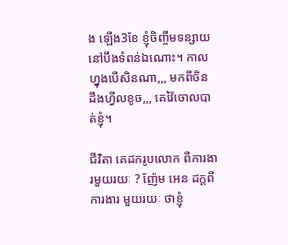ង ឡើង3ខែ ខ្ញុំចិញ្ចឹមទន្សាយ នៅបឹងទំពន់ឯណោះ។ កាលហ្នុងបើសិនណា,,, មកពីចិន ដឹងហ្វីលខូច,,, គេវ៉ៃចោលបាត់ខ្ញុំ។

ជីវិតា គេដករូបលោក ពីការងារមួយរយៈ ? ញ៉ែម អេន ដក្តពីការងារ មួយរយៈ ថាខ្ញុំ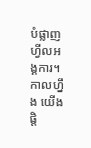បំផ្លាញហ្វីលអង្គការ។ កាលហ្នឹង យើងផ្តិ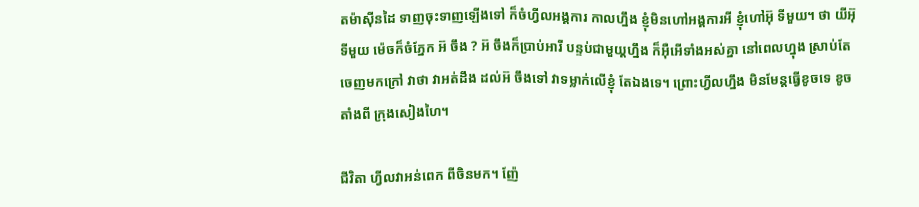តម៉ាស៊ីនដៃ ទាញចុះទាញឡើងទៅ ក៏ចំហ្វីលអង្គការ កាលហ្នឹង ខ្ញុំមិនហៅអង្គការអី ខ្ញុំហៅអ៊ុ ទីមួយ។ ថា យីអ៊ុ ទីមួយ ម៉េចក៏ចំភែ្នក អ៊ ចឹង ? អ៊ ចឹងក៏ប្រាប់អារី បន្ទប់ជាមួយ្តហ្នឹង ក៏អ៊ឺអើទាំងអស់គ្នា នៅពេលហ្នុង ស្រាប់តែ ចេញមកក្រៅ វាថា វាអត់ដឹង ដល់អ៊ ចឹងទៅ វាទម្លាក់លើខ្ញុំ តែឯងទេ។ ព្រោះហ្វីលហ្នឹង មិនមែន្តធ្វើខូចទេ ខូចតាំងពី ក្រុងសៀងហៃ។

ជីវិតា ហ្វីលវាអន់ពេក ពីចិនមក។ ញ៉ែ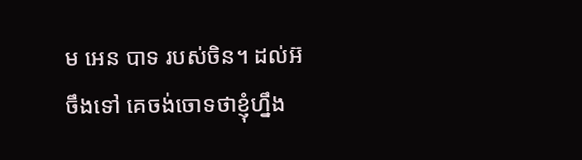ម អេន បាទ របស់ចិន។ ដល់អ៊ ចឹងទៅ គេចង់ចោទថាខ្ញុំហ្នឹង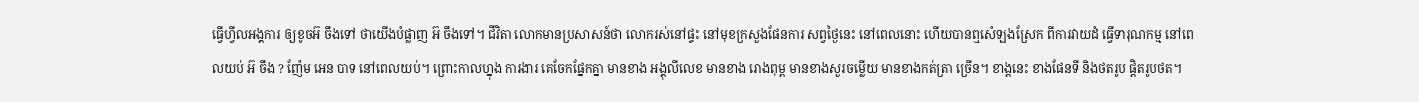ធ្វើហ្វីលអង្គការ ឲ្យខូចអ៊ ចឹងទៅ ថាយើងបំផ្លាញ អ៊ ចឹងទៅ។ ជីវិតា លោកមានប្រសាសន៍ថា លោករស់នៅផ្ទះ នៅមុខក្រសួងផែនការ សព្វថៃ្ងនេះ នៅពេលនោះ ហើយបានឮសំេឡងស្រែក ពីការវាយដំ ធ្វើទារុណកម្ម នៅពេលយប់ អ៊ ចឹង ? ញ៉ែម អេន បាទ នៅពេលយប់។ ព្រោះកាលហ្នុង ការងារ គេចែកផែ្នកគ្នា មានខាង អង្គុលីលេខ មានខាង រោងពុម្ព មានខាងសួរចម្លើយ មានខាងកត់ត្រា ច្រើន។ ខាង្តនេះ ខាងផែនទី និងថតរូប ផ្តិតរូបថត។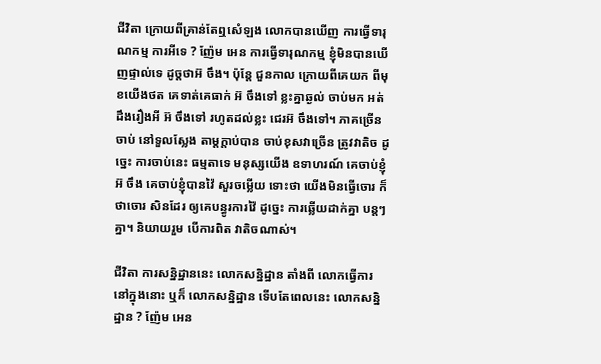ជីវិតា ក្រោយពីគ្រាន់តែឮសំេឡង លោកបានឃើញ ការធ្វើទារុណកម្ម ការអីទេ ? ញ៉ែម អេន ការធ្វើទារុណកម្ម ខ្ញុំមិនបានឃើញផ្ទាល់ទេ ដូច្តថាអ៊ ចឹង។ ប៉ុនែ្ត ជួនកាល ក្រោយពីគេយក ពីមុខយើងថត គេទាត់គេធាក់ អ៊ ចឹងទៅ ខ្លះគ្នាឆ្ងល់ ចាប់មក អត់ដឹងរឿងអី អ៊ ចឹងទៅ រហូតដល់ខ្លះ ជេរអ៊ ចឹងទៅ។ ភាគច្រើនចាប់ នៅទួលសែ្លង តាម្តក្តាប់បាន ចាប់ខុសវាច្រើន ត្រូវវាតិច ដូចេ្នះ ការចាប់នេះ ធម្មតាទេ មនុស្សយើង ឧទាហរណ៍ គេចាប់ខ្ញុំអ៊ ចឹង គេចាប់ខ្ញុំបានវ៉ៃ សួរចម្លើយ ទោះថា យើងមិនធ្វើចោរ ក៏ថាចោរ សិនដែរ ឲ្យគេបន្ធូរការវ៉ៃ ដូចេ្នះ ការឆ្លើយដាក់គ្នា បន្តៗគ្នា។ និយាយរួម បើការពិត វាតិចណាស់។

ជីវិតា ការសន្និដ្ឋាននេះ លោកសន្និដ្ឋាន តាំងពី លោកធ្វើការ នៅក្នុងនោះ ឬក៏ លោកសន្និដ្ឋាន ទើបតែពេលនេះ លោកសន្និដ្ឋាន ? ញ៉ែម អេន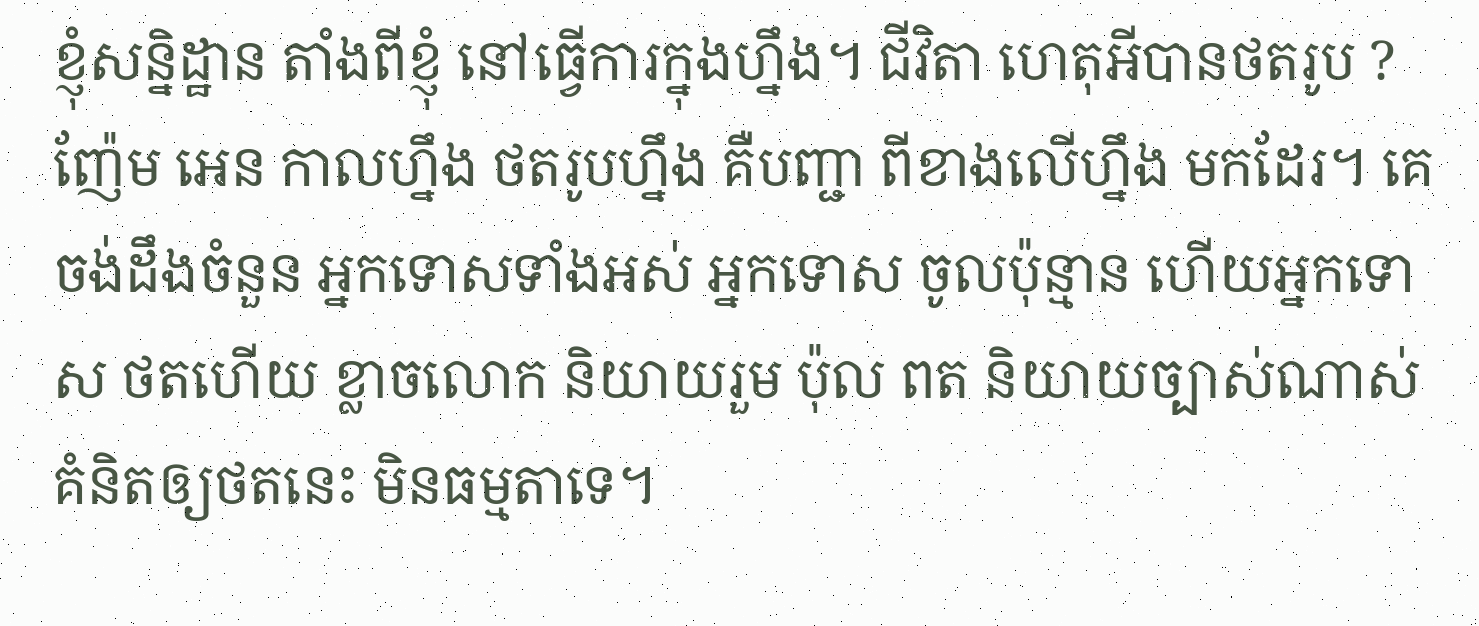ខ្ញុំសន្និដ្ឋាន តាំងពីខ្ញុំ នៅធ្វើការក្នុងហ្នឹង។ ជីវិតា ហេតុអីបានថតរូប ? ញ៉ែម អេន កាលហ្នឹង ថតរូបហ្នឹង គឺបញ្ជា ពីខាងលើហ្នឹង មកដែរ។ គេចង់ដឹងចំនួន អ្នកទោសទាំងអស់ អ្នកទោស ចូលប៉ុន្មាន ហើយអ្នកទោស ថតហើយ ខ្លាចលោក និយាយរួម ប៉ុល ពត និយាយច្បាស់ណាស់ គំនិតឲ្យថតនេះ មិនធម្មតាទេ។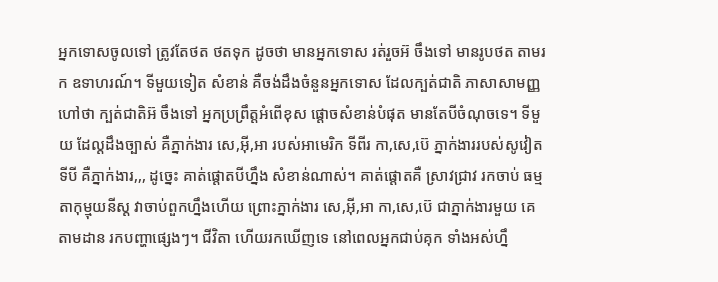អ្នកទោសចូលទៅ ត្រូវតែថត ថតទុក ដូចថា មានអ្នកទោស រត់រួចអ៊ ចឹងទៅ មានរូបថត តាមរក ឧទាហរណ៍។ ទីមួយទៀត សំខាន់ គឺចង់ដឹងចំនួនអ្នកទោស ដែលក្បត់ជាតិ ភាសាសាមញ្ញ ហៅថា ក្បត់ជាតិអ៊ ចឹងទៅ អ្នកប្រព្រឹត្តអំពើខុស ផ្តោចសំខាន់បំផុត មានតែបីចំណុចទេ។ ទីមួយ ដែល្តដឹងច្បាស់ គឺភ្នាក់ងារ សេ,អ៊ី,អា របស់អាមេរិក ទីពីរ កា,សេ,ប៊េ ភ្នាក់ងាររបស់សូវៀត ទីបី គឺភ្នាក់ងារ,,, ដូចេ្នះ គាត់ផ្តោតបីហ្នឹង សំខាន់ណាស់។ គាត់ផ្តោតគឺ ស្រាវជ្រាវ រកចាប់ ធម្មតាកុម្មុយនីស្ត វាចាប់ពួកហ្នឹងហើយ ព្រោះភ្នាក់ងារ សេ,អ៊ី,អា កា,សេ,ប៊េ ជាភ្នាក់ងារមួយ គេតាមដាន រកបញ្ហាផេ្សងៗ។ ជីវិតា ហើយរកឃើញទេ នៅពេលអ្នកជាប់គុក ទាំងអស់ហ្នឹ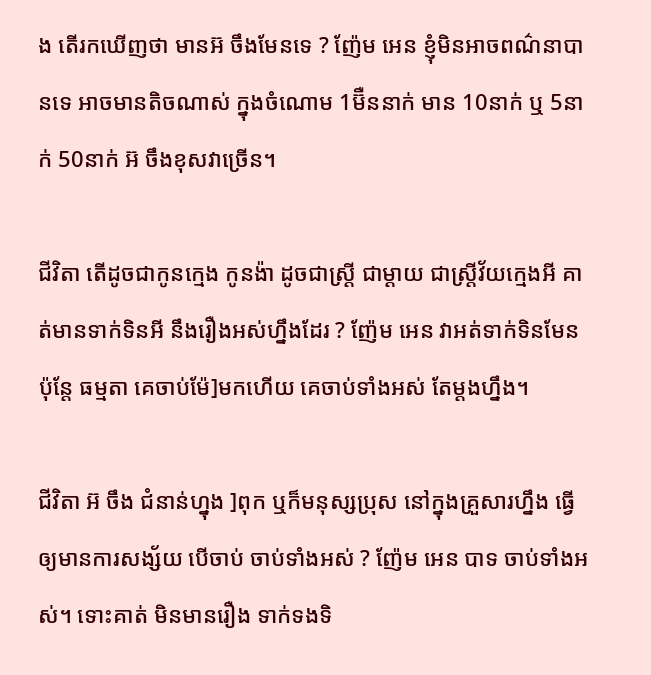ង តើរកឃើញថា មានអ៊ ចឹងមែនទេ ? ញ៉ែម អេន ខ្ញុំមិនអាចពណ៌‌នាបានទេ អាចមានតិចណាស់ ក្នុងចំណោម 1ម៊ឺននាក់ មាន 10នាក់ ឬ 5នាក់ 50នាក់ អ៊ ចឹងខុសវាច្រើន។

ជីវិតា តើដូចជាកូនកេ្មង កូនង៉ា ដូចជាស្រ្តី ជាម្តាយ ជាស្រ្តីវ័យកេ្មងអី គាត់មានទាក់ទិនអី នឹងរឿងអស់ហ្នឹងដែរ ? ញ៉ែម អេន វាអត់ទាក់ទិនមែន ប៉ុនែ្ត ធម្មតា គេចាប់ម៉ែ]មកហើយ គេចាប់ទាំងអស់ តែម្តងហ្នឹង។

ជីវិតា អ៊ ចឹង ជំនាន់ហ្នុង ]ពុក ឬក៏មនុស្សប្រុស នៅក្នុងគ្រួសារហ្នឹង ធ្វើឲ្យមានការសង្ស័យ បើចាប់ ចាប់ទាំងអស់ ? ញ៉ែម អេន បាទ ចាប់ទាំងអស់។ ទោះគាត់ មិនមានរឿង ទាក់ទងទិ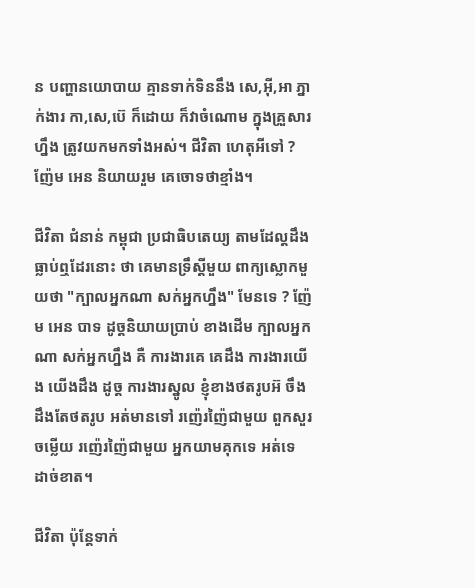ន បញ្ហានយោបាយ គ្មានទាក់ទិននឹង សេ,អ៊ី,អា ភ្នាក់ងារ កា,សេ,ប៊េ ក៏ដោយ ក៏វាចំណោម ក្នុងគ្រួសារហ្នឹង ត្រូវយកមកទាំងអស់។ ជីវិតា ហេតុអីទៅ ? ញ៉ែម អេន និយាយរួម គេចោទថាខ្មាំង។

ជីវិតា ជំនាន់ កម្ពុជា ប្រជាធិបតេយ្យ តាមដែល្តដឹង ធ្លាប់ឮដែរនោះ ថា គេមានទ្រឹស្តីមួយ ពាក្យស្លោកមួយថា "ក្បាលអ្នកណា សក់អ្នកហ្នឹង" មែនទេ ? ញ៉ែម អេន បាទ ដូច្តនិយាយប្រាប់ ខាងដើម ក្បាលអ្នកណា សក់អ្នកហ្នឹង គឺ ការងារគេ គេដឹង ការងារយើង យើងដឹង ដូច្ត ការងារស្នូល ខ្ញុំខាងថតរូបអ៊ ចឹង ដឹងតែថតរូប អត់មានទៅ រញ៉េរញ៉ៃជាមួយ ពួកសួរចម្លើយ រញ៉េរញ៉ៃជាមួយ អ្នកយាមគុកទេ អត់ទេ ដាច់ខាត។

ជីវិតា ប៉ុនែ្តទាក់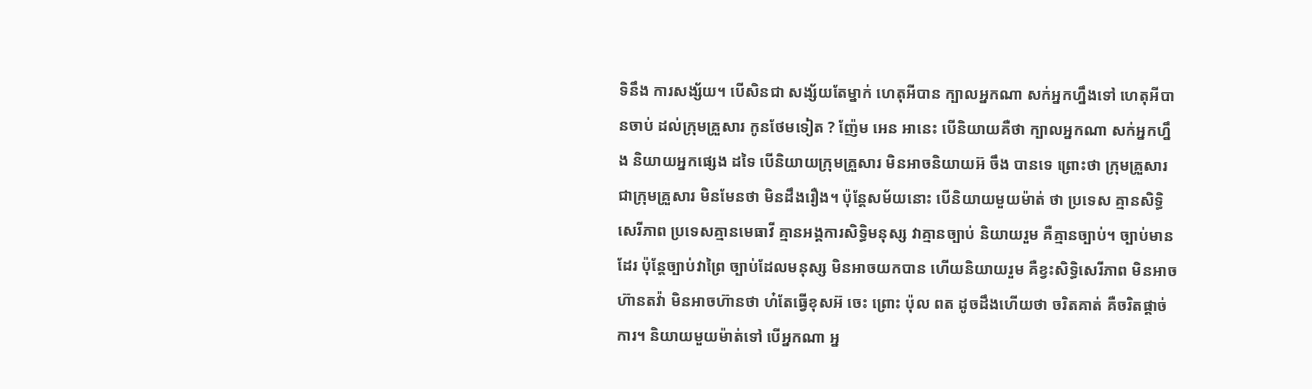ទិនឹង ការសង្ស័យ។ បើសិនជា សង្ស័យតែម្នាក់ ហេតុអីបាន ក្បាលអ្នកណា សក់អ្នកហ្នឹងទៅ ហេតុអីបានចាប់ ដល់ក្រុមគ្រួសារ កូនថែមទៀត ? ញ៉ែម អេន អានេះ បើនិយាយគឺថា ក្បាលអ្នកណា សក់អ្នកហ្នឹង និយាយអ្នកផេ្សង ដទៃ បើនិយាយក្រុមគ្រួសារ មិនអាចនិយាយអ៊ ចឹង បានទេ ព្រោះថា ក្រុមគ្រួសារ ជាក្រុមគ្រួសារ មិនមែនថា មិនដឹងរឿង។ ប៉ុនែ្តសម័យនោះ បើនិយាយមួយម៉ាត់ ថា ប្រទេស គ្មានសិទ្ធិសេរីភាព ប្រទេសគ្មានមេធាវី គ្មានអង្គការសិទ្ធិមនុស្ស វាគ្មានច្បាប់ និយាយរួម គឺគ្មានច្បាប់។ ច្បាប់មានដែរ ប៉ុនែ្តច្បាប់វាព្រៃ ច្បាប់ដែលមនុស្ស មិនអាចយកបាន ហើយនិយាយរួម គឺខ្វះសិទ្ធិសេរីភាព មិនអាចហ៊ានតវ៉ា មិនអាចហ៊ានថា ហ៎តែធ្វើខុសអ៊ ចេះ ព្រោះ ប៉ុល ពត ដូចដឹងហើយថា ចរិតគាត់ គឺចរិតផ្តាច់ការ។ និយាយមួយម៉ាត់ទៅ បើអ្នកណា អ្ន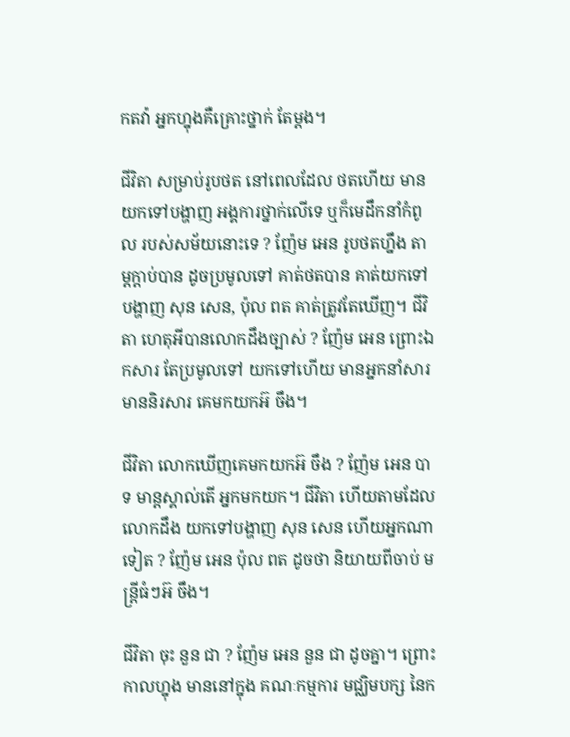កតវ៉ា អ្នកហ្នុងគឺគ្រោះថ្នាក់ តែម្តង។

ជីវិតា សម្រាប់រូបថត នៅពេលដែល ថតហើយ មានយកទៅបង្ហាញ អង្គការថ្នាក់លើទេ ឬក៏មេដឹកនាំកំពូល របស់សម័យនោះទេ ? ញ៉ែម អេន រូបថតហ្នឹង តាម្តក្តាប់បាន ដូចប្រមូលទៅ គាត់ថតបាន គាត់យកទៅបង្ហាញ សុន សេន, ប៉ុល ពត គាត់ត្រូវតែឃើញ។ ជីវិតា ហេតុអីបានលោកដឹងច្បាស់ ? ញ៉ែម អេន ព្រោះឯកសារ តែប្រមូលទៅ យកទៅហើយ មានអ្នកនាំសារ មាននិរសារ គេមកយកអ៊ ចឹង។

ជីវិតា លោកឃើញគេមកយកអ៊ ចឹង ? ញ៉ែម អេន បាទ មាន្តស្គាល់តើ អ្នកមកយក។ ជីវិតា ហើយតាមដែលលោកដឹង យកទៅបង្ហាញ សុន សេន ហើយអ្នកណាទៀត ? ញ៉ែម អេន ប៉ុល ពត ដូចថា និយាយពីចាប់ មន្រ្តីធំៗអ៊ ចឹង។

ជីវិតា ចុះ នួន ជា ? ញ៉ែម អេន នួន ជា ដូចគ្នា។ ព្រោះកាលហ្នុង មាននៅក្នុង គណៈកម្មការ មជ្ឈិមបក្ស នៃក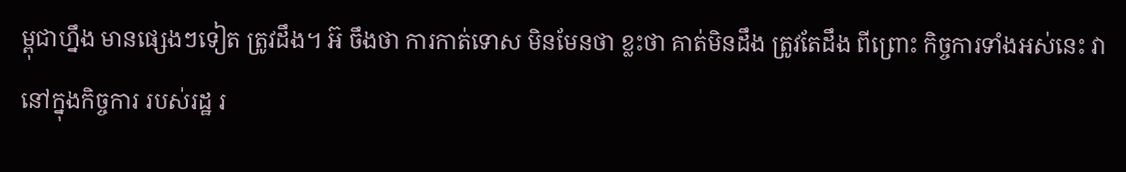ម្ពុជាហ្នឹង មានផេ្សងៗទៀត ត្រូវដឹង។ អ៊ ចឹងថា ការកាត់ទោស មិនមែនថា ខ្លះថា គាត់មិនដឹង ត្រូវតែដឹង ពីព្រោះ កិច្ចការទាំងអស់នេះ វានៅក្នុងកិច្ចការ របស់រដ្ឋ រ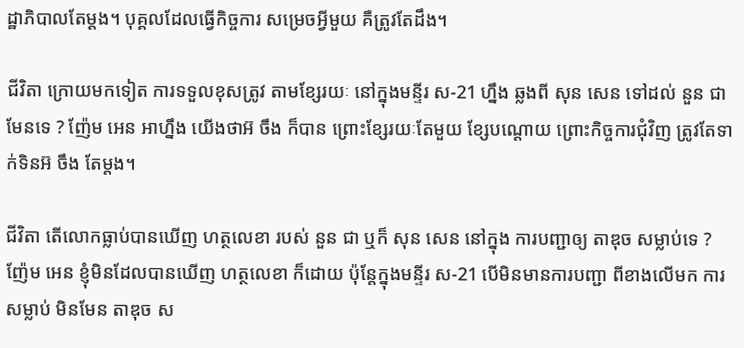ដ្ឋាភិបាលតែម្តង។ បុគ្គលដែលធ្វើកិច្ចការ សម្រេចអ្វីមួយ គឺត្រូវតែដឹង។

ជីវិតា ក្រោយមកទៀត ការទទួលខុសត្រូវ តាមខែ្សរយៈ នៅក្នុងមន្ទីរ ស-21 ហ្នឹង ឆ្លងពី សុន សេន ទៅដល់ នួន ជា មែនទេ ? ញ៉ែម អេន អាហ្នឹង យើងថាអ៊ ចឹង ក៏បាន ព្រោះខែ្សរយៈតែមួយ ខែ្សបណ្តោយ ព្រោះកិច្ចការជុំវិញ ត្រូវតែទាក់ទិនអ៊ ចឹង តែម្តង។

ជីវិតា តើលោកធ្លាប់បានឃើញ ហត្ថលេខា របស់ នួន ជា ឬក៏ សុន សេន នៅក្នុង ការបញ្ជាឲ្យ តាឌុច សម្លាប់ទេ ? ញ៉ែម អេន ខ្ញុំមិនដែលបានឃើញ ហត្ថលេខា ក៏ដោយ ប៉ុនែ្តក្នុងមន្ទីរ ស-21 បើមិនមានការបញ្ជា ពីខាងលើមក ការសម្លាប់ មិនមែន តាឌុច ស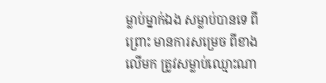ម្លាប់ម្នាក់ឯង សម្លាប់បានទេ ពីព្រោះ មានការសម្រេច ពីខាងលើមក ត្រូវសម្លាប់ឈ្មោះណា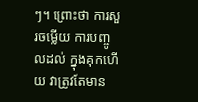ៗ។ ព្រោះថា ការសួរចម្លើយ ការបញ្ចូលដល់ ក្នុងគុកហើយ វាត្រូវតែមាន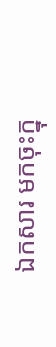ឯកសារ មកចុះក្នុ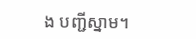ង បញ្ជីស្នាម។